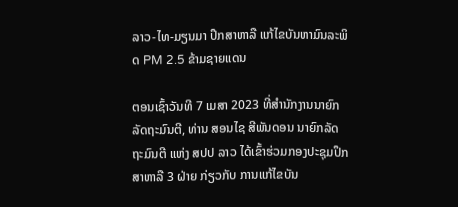ລາວ-ໄທ-ມຽນມາ ປຶກສາຫາລື ແກ້ໄຂບັນຫາມົນລະພິດ PM 2.5 ຂ້າມຊາຍແດນ

ຕອນເຊົ້າວັນທີ 7 ເມສາ 2023 ທີ່ສໍານັກງານນາຍົກລັດຖະມົນຕີ, ທ່ານ ສອນໄຊ ສີພັນດອນ ນາຍົກລັດຖະມົນຕີ ແຫ່ງ ສປປ ລາວ ໄດ້ເຂົ້າຮ່ວມກອງປະຊຸມປຶກສາຫາລື 3 ຝ່າຍ ກ່ຽວກັບ ການແກ້ໄຂບັນ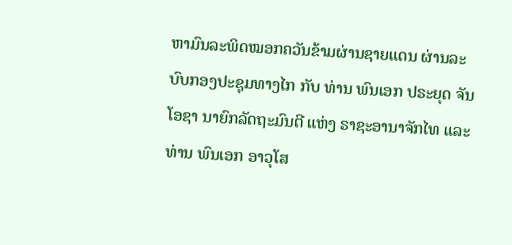ຫາມົນລະພິດໝອກຄວັນຂ້າມຜ່ານຊາຍແດນ ຜ່ານລະບົບກອງປະຊຸມທາງໄກ ກັບ ທ່ານ ພົນເອກ ປຣະຍຸດ ຈັນໂອຊາ ນາຍົກລັດຖະມົນຕີ ແຫ່ງ ຣາຊະອານາຈັກໄທ ແລະ ທ່ານ ພົນເອກ ອາວຸໂສ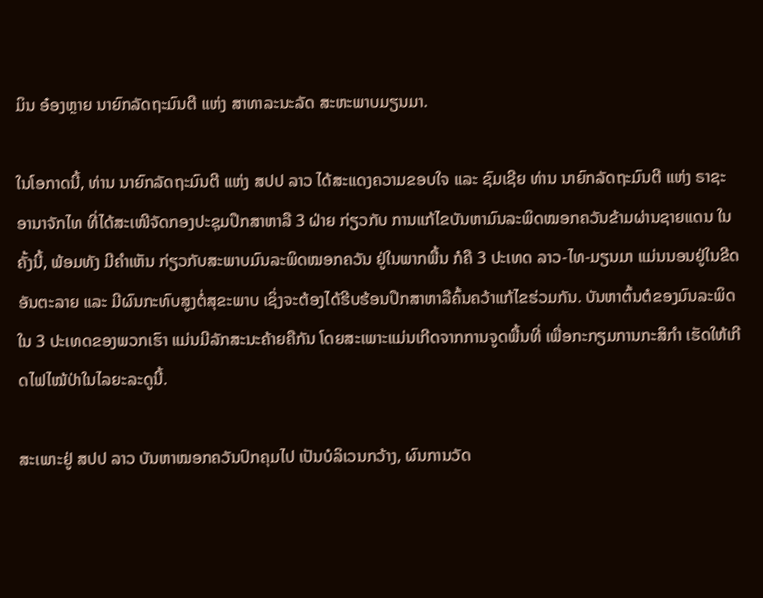ມິນ ອ໋ອງຫຼາຍ ນາຍົກລັດຖະມົນຕີ ແຫ່ງ ສາທາລະນະລັດ ສະຫະພາບມຽນມາ.

ໃນໂອກາດນີ້, ທ່ານ ນາຍົກລັດຖະມົນຕີ ແຫ່ງ ສປປ ລາວ ໄດ້ສະແດງຄວາມຂອບໃຈ ແລະ ຊົມເຊີຍ ທ່ານ ນາຍົກລັດຖະມົນຕີ ແຫ່ງ ຣາຊະອານາຈັກໄທ ທີ່ໄດ້ສະເໜີຈັດກອງປະຊຸມປຶກສາຫາລື 3 ຝ່າຍ ກ່ຽວກັບ ການແກ້ໄຂບັນຫາມົນລະພິດໝອກຄວັນຂ້າມຜ່ານຊາຍແດນ ໃນຄັ້ງນີ້, ພ້ອມທັງ ມີຄຳເຫັນ ກ່ຽວກັບສະພາບມົນລະພິດໝອກຄວັນ ຢູ່ໃນພາກພື້ນ ກໍຄື 3 ປະເທດ ລາວ-ໄທ-ມຽນມາ ແມ່ນນອນຢູ່ໃນຂີດອັນຕະລາຍ ແລະ ມີຜົນກະທົບສູງຕໍ່ສຸຂະພາບ ເຊິ່ງຈະຕ້ອງໄດ້ຮີບຮ້ອນປຶກສາຫາລືຄົ້ນຄວ້າແກ້ໄຂຮ່ວມກັນ. ບັນຫາຕົ້ນຕໍຂອງມົນລະພິດ ໃນ 3 ປະເທດຂອງພວກເຮົາ ແມ່ນມີລັກສະນະຄ້າຍຄືກັນ ໂດຍສະເພາະແມ່ນເກີດຈາກການຈູດພື້ນທີ່ ເພື່ອກະກຽມການກະສິກໍາ ເຮັດໃຫ້ເກີດໄຟໄໝ້ປ່າໃນໄລຍະລະດູນີ້.

ສະເພາະຢູ່ ສປປ ລາວ ບັນຫາໝອກຄວັນປົກຄຸມໄປ ເປັນບໍລິເວນກວ້າງ, ຜົນການວັດ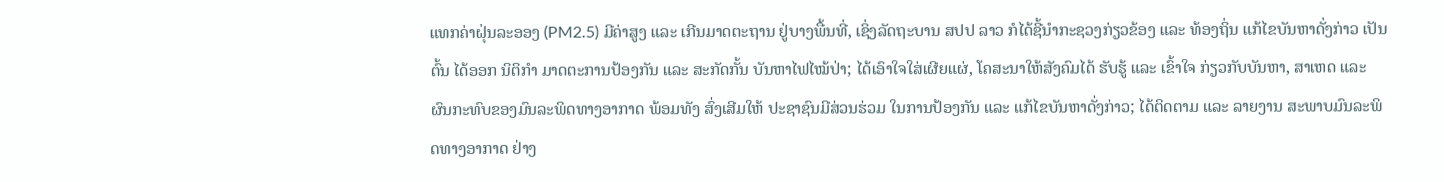ແທກຄ່າຝຸ່ນລະອອງ (PM2.5) ມີຄ່າສູງ ແລະ ເກີນມາດຕະຖານ ຢູ່ບາງພື້ນທີ່, ເຊິ່ງລັດຖະບານ ສປປ ລາວ ກໍໄດ້ຊີ້ນໍາກະຊວງກ່ຽວຂ້ອງ ແລະ ທ້ອງຖິ່ນ ແກ້ໄຂບັນຫາດັ່ງກ່າວ ເປັນຕົ້ນ ໄດ້ອອກ ນິຕິກໍາ ມາດຕະການປ້ອງກັນ ແລະ ສະກັດກັ້ນ ບັນຫາໄຟໄໝ້ປ່າ; ໄດ້ເອົາໃຈໃສ່ເຜີຍແຜ່, ໂຄສະນາໃຫ້ສັງຄົມໄດ້ ຮັບຮູ້ ແລະ ເຂົ້າໃຈ ກ່ຽວກັບບັນຫາ, ສາເຫດ ແລະ ຜົນກະທົບຂອງມົນລະພິດທາງອາກາດ ພ້ອມທັງ ສົ່ງເສີມໃຫ້ ປະຊາຊົນມີສ່ວນຮ່ວມ ໃນການປ້ອງກັນ ແລະ ແກ້ໄຂບັນຫາດັ່ງກ່າວ; ໄດ້ຕິດຕາມ ແລະ ລາຍງານ ສະພາບມົນລະພິດທາງອາກາດ ຢ່າງ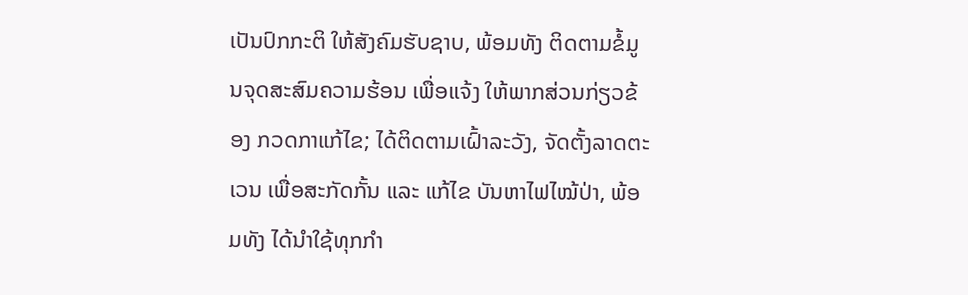ເປັນປົກກະຕິ ໃຫ້ສັງຄົມຮັບຊາບ, ພ້ອມທັງ ຕິດຕາມຂໍ້ມູນຈຸດສະສົມຄວາມຮ້ອນ ເພື່ອແຈ້ງ ໃຫ້ພາກສ່ວນກ່ຽວຂ້ອງ ກວດກາແກ້ໄຂ; ໄດ້ຕິດຕາມເຝົ້າລະວັງ, ຈັດຕັ້ງລາດຕະເວນ ເພື່ອສະກັດກັ້ນ ແລະ ແກ້ໄຂ ບັນຫາໄຟໄໝ້ປ່າ, ພ້ອມທັງ ໄດ້ນໍາໃຊ້ທຸກກໍາ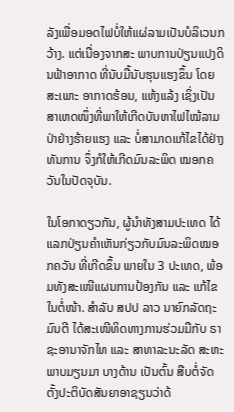ລັງເພື່ອມອດໄຟບໍ່ໃຫ້ແຜ່ລາມເປັນບໍລິເວນກວ້າງ. ແຕ່ເນື່ອງຈາກສະ ພາບການປ່ຽນແປງດິນຟ້າອາກາດ ທີ່ນັບມື້ນັບຮຸນແຮງຂຶ້ນ ໂດຍສະເພາະ ອາກາດຮ້ອນ, ແຫ້ງແລ້ງ ເຊິ່ງເປັນສາເຫດໜຶ່ງທີ່ພາໃຫ້ເກີດບັນຫາໄຟໄໝ້ລາມປ່າຢ່າງຮ້າຍແຮງ ແລະ ບໍ່ສາມາດແກ້ໄຂໄດ້ຢ່າງທັນການ ຈຶ່ງກໍໃຫ້ເກີດມົນລະພິດ ໝອກຄວັນໃນປັດຈຸບັນ.

ໃນໂອກາດຽວກັນ, ຜູ້ນຳທັງສາມປະເທດ ໄດ້ແລກປ່ຽນຄຳເຫັນກ່ຽວກັບມົນລະພິດໝອກຄວັນ ທີ່ເກີດຂຶ້ນ ພາຍໃນ 3 ປະເທດ, ພ້ອມທັງສະເໜີແຜນການປ້ອງກັນ ແລະ ແກ້ໄຂໃນຕໍ່ໜ້າ. ສຳລັບ ສປປ ລາວ ນາຍົກລັດຖະມົນຕີ ໄດ້ສະເໜີທິດທາງການຮ່ວມມືກັບ ຣາຊະອານາຈັກໄທ ແລະ ສາທາລະນະລັດ ສະຫະພາບມຽນມາ ບາງດ້ານ ເປັນຕົ້ນ ສືບຕໍ່ຈັດຕັ້ງປະຕິບັດສັນຍາອາຊຽນວ່າດ້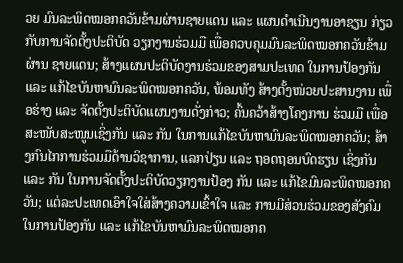ວຍ ມົນລະພິດໝອກຄວັນຂ້າມຜ່ານຊາຍແດນ ແລະ ແຜນດໍາເນີນງານອາຊຽນ ກ່ຽວກັບການຈັດຕັ້ງປະຕິບັດ ວຽກງານຮ່ວມມື ເພື່ອຄວບຄຸມມົນລະພິດໝອກຄວັນຂ້າມຜ່ານ ຊາຍແດນ; ສ້າງແຜນປະຕິບັດງານຮ່ວມຂອງສາມປະເທດ ໃນການປ້ອງກັນ ແລະ ແກ້ໄຂບັນຫາມົນລະພິດໝອກຄວັນ, ພ້ອມທັງ ສ້າງຕັ້ງໜ່ວຍປະສານງານ ເພື່ອຮ່າງ ແລະ ຈັດຕັ້ງປະຕິບັດແຜນງານດັ່ງກ່າວ; ຄົ້ນຄວ້າສ້າງໂຄງການ ຮ່ວມມື ເພື່ອສະໜັບສະໜູນເຊິ່ງກັນ ແລະ ກັນ ໃນການແກ້ໄຂບັນຫາມົນລະພິດໝອກຄວັນ; ສ້າງກົນໄກການຮ່ວມມືດ້ານວິຊາການ, ແລກປ່ຽນ ແລະ ຖອດຖອນບົດຮຽນ ເຊິ່ງກັນ ແລະ ກັນ ໃນການຈັດຕັ້ງປະຕິບັດວຽກງານປ້ອງ ກັນ ແລະ ແກ້ໄຂມົນລະພິດໝອກຄວັນ; ແຕ່ລະປະເທດເອົາໃຈໃສ່ສ້າງຄວາມເຂົ້າໃຈ ແລະ ການມີສ່ວນຮ່ວມຂອງສັງຄົມ ໃນການປ້ອງກັນ ແລະ ແກ້ໄຂບັນຫາມົນລະພິດໝອກຄ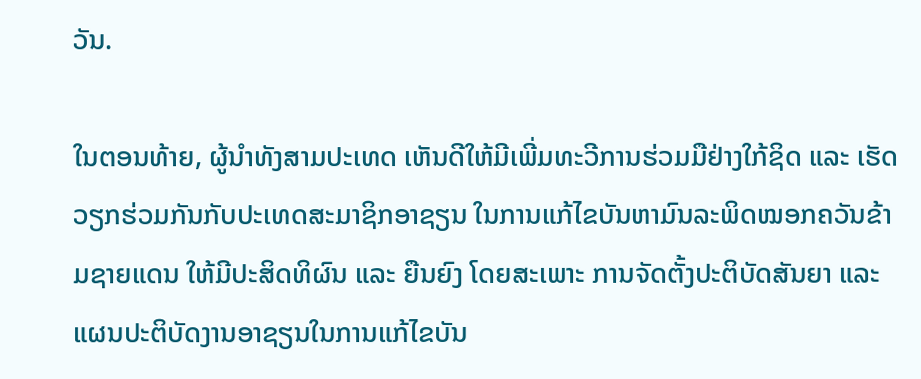ວັນ.

ໃນຕອນທ້າຍ, ຜູ້ນຳທັງສາມປະເທດ ເຫັນດີໃຫ້ມີເພີ່ມທະວີການຮ່ວມມືຢ່າງໃກ້ຊິດ ແລະ ເຮັດວຽກຮ່ວມກັນກັບປະເທດສະມາຊິກອາຊຽນ ໃນການແກ້ໄຂບັນຫາມົນລະພິດໝອກຄວັນຂ້າມຊາຍແດນ ໃຫ້ມີປະສິດທິຜົນ ແລະ ຍືນຍົງ ໂດຍສະເພາະ ການຈັດຕັ້ງປະຕິບັດສັນຍາ ແລະ ແຜນປະຕິບັດງານອາຊຽນໃນການແກ້ໄຂບັນ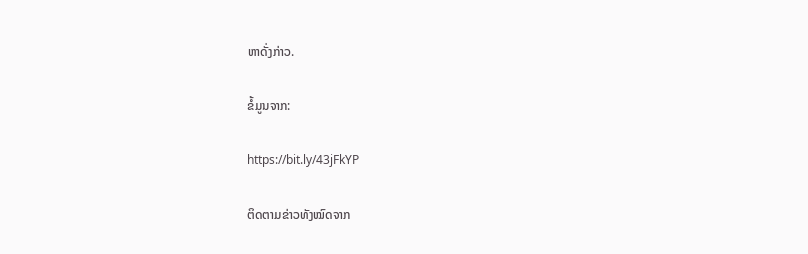ຫາດັ່ງກ່າວ.

ຂໍ້ມູນຈາກ:

https://bit.ly/43jFkYP

ຕິດຕາມຂ່າວທັງໝົດຈາກ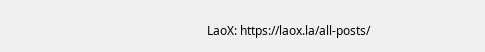LaoX: https://laox.la/all-posts/